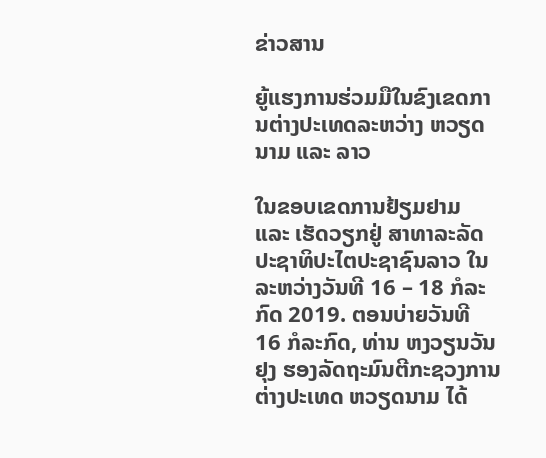ຂ່າວສານ

ຍູ້ແຮງການຮ່ວມມືໃນຂົງເຂດການຕ່າງປະເທດລະຫວ່າງ ຫວຽດນາມ ແລະ ລາວ

ໃນຂອບເຂດການຢ້ຽມຢາມ ແລະ ເຮັດວຽກຢູ່ ສາທາລະລັດປະຊາທິປະໄຕປະຊາຊົນລາວ ໃນລະຫວ່າງວັນທີ 16 – 18 ກໍລະກົດ 2019. ຕອນບ່າຍວັນທີ 16 ກໍລະກົດ, ທ່ານ ຫງວຽນວັນຢຸງ ຮອງລັດຖະມົນຕີກະຊວງການຕ່າງປະເທດ ຫວຽດນາມ ໄດ້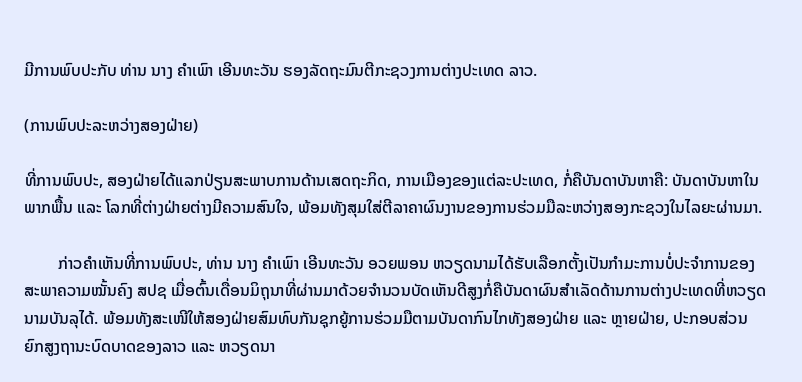ມີການພົບປະກັບ ທ່ານ ນາງ ຄຳເພົາ ເອີນທະວັນ ຮອງລັດຖະມົນຕີກະຊວງການຕ່າງປະເທດ ລາວ.

(ການພົບປະລະຫວ່າງສອງຝ່າຍ)

ທີ່ການພົບປະ, ສອງຝ່າຍໄດ້ແລກປ່ຽນສະພາບການດ້ານເສດຖະກິດ, ການເມືອງຂອງແຕ່ລະປະເທດ, ກໍ່ຄືບັນດາບັນຫາຄື: ບັນດາບັນຫາໃນພາກພື້ນ ແລະ ໂລກທີ່ຕ່າງຝ່າຍຕ່າງມີຄວາມສົນໃຈ, ພ້ອມທັງສຸມໃສ່ຕີລາຄາຜົນງານຂອງການຮ່ວມມືລະຫວ່າງສອງກະຊວງໃນໄລຍະຜ່ານມາ.

        ກ່າວຄຳເຫັນທີ່ການພົບປະ, ທ່ານ ນາງ ຄຳເພົາ ເອີນທະວັນ ອວຍພອນ ຫວຽດນາມໄດ້ຮັບເລືອກຕັ້ງເປັນກຳມະການບໍ່ປະຈຳການຂອງ ສະພາຄວາມໝັ້ນຄົງ ສປຊ ເມື່ອຕົ້ນເດື່ອນມິຖຸນາທີ່ຜ່ານມາດ້ວຍຈຳນວນບັດເຫັນດີສູງກໍ່ຄືບັນດາຜົນສຳເລັດດ້ານການຕ່າງປະເທດທີ່ຫວຽດນາມບັນລຸໄດ້. ພ້ອມທັງສະເໜີໃຫ້ສອງຝ່າຍສົມທົບກັນຊຸກຍູ້ການຮ່ວມມືຕາມບັນດາກົນໄກທັງສອງຝ່າຍ ແລະ ຫຼາຍຝ່າຍ, ປະກອບສ່ວນຍົກສູງຖານະບົດບາດຂອງລາວ ແລະ ຫວຽດນາ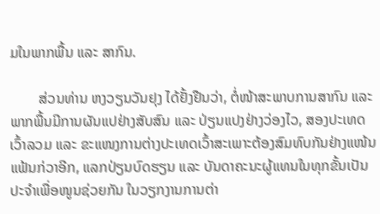ມໃນພາກພື້ນ ແລະ ສາກົນ.

        ສ່ວນທ່ານ ຫງວຽນວັນຢຸງ ໄດ້ຢັ້ງຢືນວ່າ, ຕໍ່ໜ້າສະພາບການສາກົນ ແລະ ພາກພື້ນມີການຜັນແປຢ່າງສັບສົນ ແລະ ປ່ຽນແປງຢ່າງວ່ອງໄວ, ສອງປະເທດເວົ້າລວມ ແລະ ຂະແໜງການຕ່າງປະເທດເວົ້າສະເພາະຕ້ອງສົມທົບກັນຢ່າງແໜ້ນແຟ້ນກ່ວາອີກ, ແລກປ່ຽນບົດຮຽນ ແລະ ບັນດາຄະນະຜູ້ແທນໃນທຸກຂັ້ນເປັນປະຈຳເພື່ອໜູນຊ່ວຍກັນ ໃນວຽກງານການຕ່າ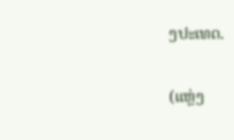ງປະເທດ.

(ແຫຼ່ງ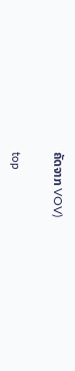ຄັດຈາກ VOV)


top